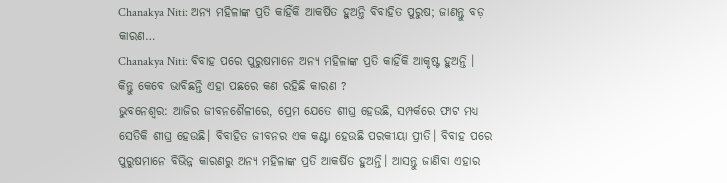Chanakya Niti: ଅନ୍ୟ ମହିଳାଙ୍କ ପ୍ରତି କାହିଁକି ଆକର୍ଷିତ ହୁଅନ୍ତି ବିବାହିତ ପୁରୁଷ; ଜାଣନ୍ତୁ ବଡ଼ କାରଣ…
Chanakya Niti: ବିବାହ ପରେ ପୁରୁଷମାନେ ଅନ୍ୟ ମହିଳାଙ୍କ ପ୍ରତି କାହିଁକି ଆକୃଷ୍ଟ ହୁଅନ୍ତି । କିନ୍ତୁ କେବେ ଭାବିଛନ୍ତି ଏହା ପଛରେ କଣ ରହିଛି କାରଣ ?
ଭୁବନେଶ୍ୱର: ଆଜିର ଜୀବନଶୈଳୀରେ, ପ୍ରେମ ଯେତେ ଶୀଘ୍ର ହେଉଛି, ସମ୍ପର୍କରେ ଫାଟ ମଧ୍ୟ ସେତିକି ଶୀଘ୍ର ହେଉଛି। ବିବାହିତ ଜୀବନର ଏକ କଣ୍ଟା ହେଉଛି ପରକୀୟା ପ୍ରୀତି। ବିବାହ ପରେ ପୁରୁଷମାନେ ବିଭିନ୍ନ କାରଣରୁ ଅନ୍ୟ ମହିଳାଙ୍କ ପ୍ରତି ଆକର୍ଷିତ ହୁଅନ୍ତି। ଆସନ୍ତୁ ଜାଣିବା ଏହାର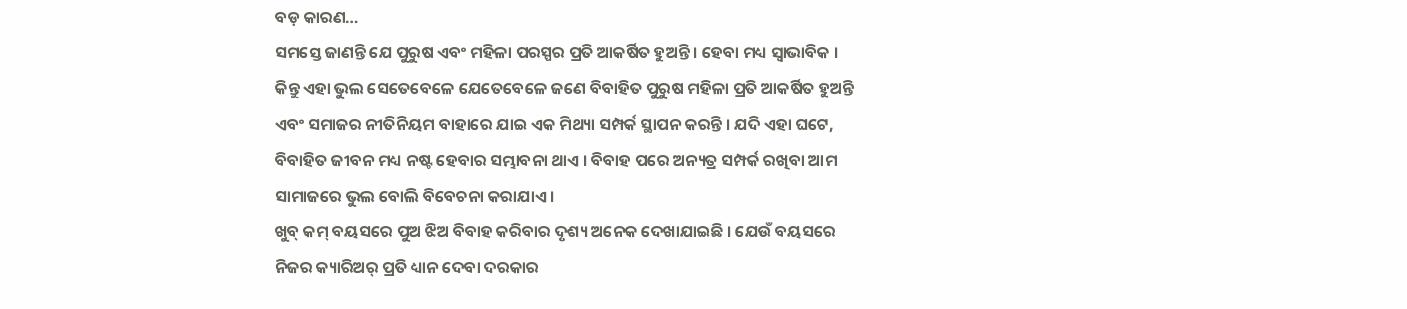ବଡ଼ କାରଣ…
ସମସ୍ତେ ଜାଣନ୍ତି ଯେ ପୁରୁଷ ଏବଂ ମହିଳା ପରସ୍ପର ପ୍ରତି ଆକର୍ଷିତ ହୁଅନ୍ତି । ହେବା ମଧ୍ୟ ସ୍ୱାଭାବିକ । କିନ୍ତୁ ଏହା ଭୁଲ ସେତେବେଳେ ଯେତେବେଳେ ଜଣେ ବିବାହିତ ପୁରୁଷ ମହିଳା ପ୍ରତି ଆକର୍ଷିତ ହୁଅନ୍ତି ଏବଂ ସମାଜର ନୀତିନିୟମ ବାହାରେ ଯାଇ ଏକ ମିଥ୍ୟା ସମ୍ପର୍କ ସ୍ଥାପନ କରନ୍ତି । ଯଦି ଏହା ଘଟେ, ବିବାହିତ ଜୀବନ ମଧ୍ୟ ନଷ୍ଟ ହେବାର ସମ୍ଭାବନା ଥାଏ । ବିବାହ ପରେ ଅନ୍ୟତ୍ର ସମ୍ପର୍କ ରଖିବା ଆମ ସାମାଜରେ ଭୁଲ ବୋଲି ବିବେଚନା କରାଯାଏ ।
ଖୁବ୍ କମ୍ ବୟସରେ ପୁଅ ଝିଅ ବିବାହ କରିବାର ଦୃଶ୍ୟ ଅନେକ ଦେଖାଯାଇଛି । ଯେଉଁ ବୟସରେ ନିଜର କ୍ୟାରିଅର୍ ପ୍ରତି ଧ୍ୟାନ ଦେବା ଦରକାର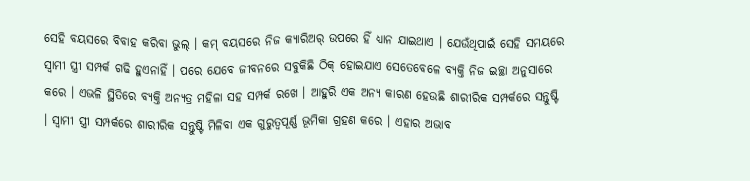ସେହି ବୟସରେ ବିବାହ କରିବା ଭୁଲ୍ । କମ୍ ବୟସରେ ନିଜ କ୍ୟାରିଅର୍ ଉପରେ ହିଁ ଧ୍ୟାନ ଯାଇଥାଏ । ଯେଉଁଥିପାଇଁ ସେହି ସମୟରେ ସ୍ବାମୀ ସ୍ତ୍ରୀ ସମ୍ପର୍କ ଗଢି ହୁଏନାହିଁ । ପରେ ଯେବେ ଜୀବନରେ ସବୁକିଛି ଠିକ୍ ହୋଇଯାଏ ସେତେବେଳେ ବ୍ୟକ୍ତି ନିଜ ଇଚ୍ଛା ଅନୁସାରେ କରେ । ଏଭଳି ସ୍ଥିତିରେ ବ୍ୟକ୍ତି ଅନ୍ୟତ୍ର ମହିଳା ସହ ସମ୍ପର୍କ ରଖେ । ଆହୁରି ଏକ ଅନ୍ୟ କାରଣ ହେଉଛି ଶାରୀରିକ ସମ୍ପର୍କରେ ସନ୍ତୁଷ୍ଟି । ସ୍ବାମୀ ସ୍ତ୍ରୀ ସମ୍ପର୍କରେ ଶାରୀରିକ ସନ୍ତୁଷ୍ଟି ମିଳିବା ଏକ ଗୁରୁତ୍ବପୂର୍ଣ୍ଣ ଭୂମିକା ଗ୍ରହଣ କରେ । ଏହାର ଅଭାବ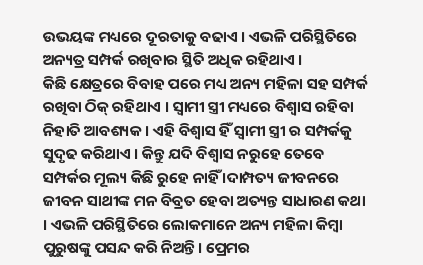ଉଭୟଙ୍କ ମଧ୍ୟରେ ଦୂରତାକୁ ବଢାଏ । ଏଭଳି ପରିସ୍ଥିତିରେ ଅନ୍ୟତ୍ର ସମ୍ପର୍କ ରଖିବାର ସ୍ଥିତି ଅଧିକ ରହିଥାଏ ।
କିଛି କ୍ଷେତ୍ରରେ ବିବାହ ପରେ ମଧ୍ୟ ଅନ୍ୟ ମହିଳା ସହ ସମ୍ପର୍କ ରଖିବା ଠିକ୍ ରହିଥାଏ । ସ୍ବାମୀ ସ୍ତ୍ରୀ ମଧ୍ୟରେ ବିଶ୍ବାସ ରହିବା ନିହାତି ଆବଶ୍ୟକ । ଏହି ବିଶ୍ବାସ ହିଁ ସ୍ବାମୀ ସ୍ତ୍ରୀ ର ସମ୍ପର୍କକୁ ସୁଦୃଢ କରିଥାଏ । କିନ୍ତୁ ଯଦି ବିଶ୍ବାସ ନରୁହେ ତେବେ ସମ୍ପର୍କର ମୂଲ୍ୟ କିଛି ରୁହେ ନାହିଁ ।ଦାମ୍ପତ୍ୟ ଜୀବନରେ ଜୀବନ ସାଥୀଙ୍କ ମନ ବିବ୍ରତ ହେବା ଅତ୍ୟନ୍ତ ସାଧାରଣ କଥା । ଏଭଳି ପରିସ୍ଥିତିରେ ଲୋକମାନେ ଅନ୍ୟ ମହିଳା କିମ୍ବା ପୁରୁଷଙ୍କୁ ପସନ୍ଦ କରି ନିଅନ୍ତି। ପ୍ରେମର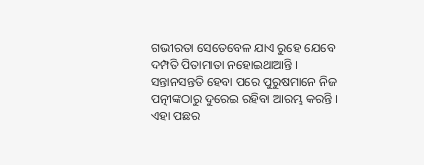ଗଭୀରତା ସେତେବେଳ ଯାଏ ରୁହେ ଯେବେ ଦମ୍ପତି ପିତାମାତା ନହୋଇଥାଆନ୍ତି । ସନ୍ତାନସନ୍ତତି ହେବା ପରେ ପୁରୁଷମାନେ ନିଜ ପତ୍ନୀଙ୍କଠାରୁ ଦୁରେଇ ରହିବା ଆରମ୍ଭ କରନ୍ତି । ଏହା ପଛର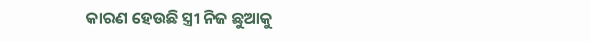କାରଣ ହେଉଛି ସ୍ତ୍ରୀ ନିଜ ଛୁଆକୁ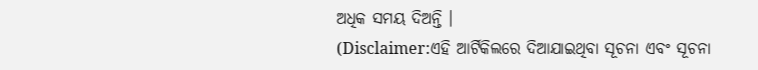ଅଧିକ ସମୟ ଦିଅନ୍ତି ।
(Disclaimer:ଏହି ଆର୍ଟିକିଲରେ ଦିଆଯାଇଥିବା ସୂଚନା ଏବଂ ସୂଚନା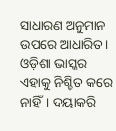ସାଧାରଣ ଅନୁମାନ ଉପରେ ଆଧାରିତ। ଓଡ଼ିଶା ଭାସ୍କର ଏହାକୁ ନିଶ୍ଚିତ କରେ ନାହିଁ। ଦୟାକରି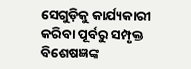ସେଗୁଡ଼ିକୁ କାର୍ଯ୍ୟକାରୀ କରିବା ପୂର୍ବରୁ ସମ୍ପୃକ୍ତ ବିଶେଷଜ୍ଞଙ୍କ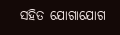ସହିତ ଯୋଗାଯୋଗ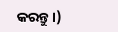କରନ୍ତୁ।)